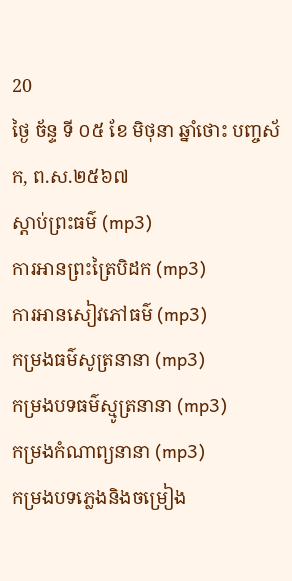20
ថ្ងៃ ច័ន្ទ ទី ០៥ ខែ មិថុនា ឆ្នាំថោះ បញ្ចស័ក, ព.ស.២៥៦៧
ស្តាប់ព្រះធម៌ (mp3)
ការអានព្រះត្រៃបិដក (mp3)
ការអានសៀវភៅធម៌ (mp3)
កម្រងធម៌សូត្រនានា (mp3)
កម្រងបទធម៌ស្មូត្រនានា (mp3)
កម្រងកំណាព្យនានា (mp3)
កម្រងបទភ្លេងនិងចម្រៀង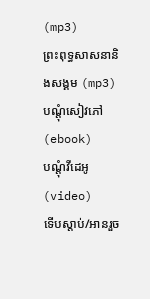(mp3)
ព្រះពុទ្ធសាសនានិងសង្គម (mp3)
បណ្តុំសៀវភៅ (ebook)
បណ្តុំវីដេអូ (video)
ទើបស្តាប់/អានរួច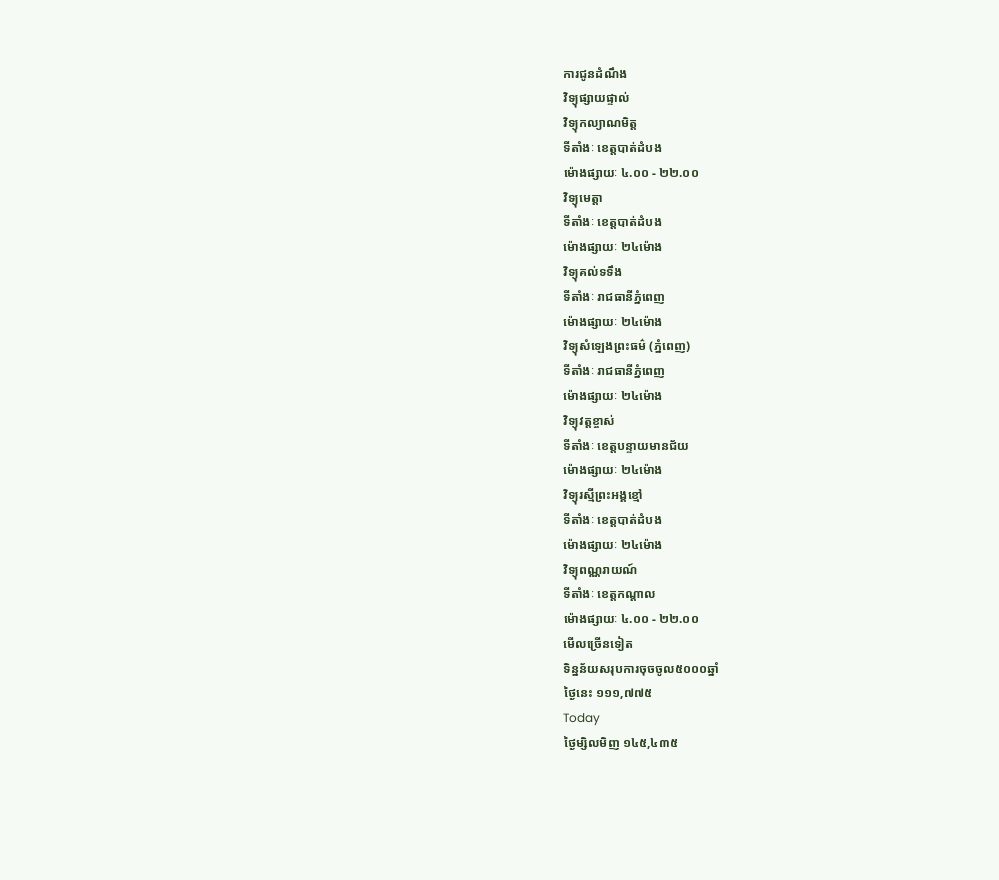ការជូនដំណឹង
វិទ្យុផ្សាយផ្ទាល់
វិទ្យុកល្យាណមិត្ត
ទីតាំងៈ ខេត្តបាត់ដំបង
ម៉ោងផ្សាយៈ ៤.០០ - ២២.០០
វិទ្យុមេត្តា
ទីតាំងៈ ខេត្តបាត់ដំបង
ម៉ោងផ្សាយៈ ២៤ម៉ោង
វិទ្យុគល់ទទឹង
ទីតាំងៈ រាជធានីភ្នំពេញ
ម៉ោងផ្សាយៈ ២៤ម៉ោង
វិទ្យុសំឡេងព្រះធម៌ (ភ្នំពេញ)
ទីតាំងៈ រាជធានីភ្នំពេញ
ម៉ោងផ្សាយៈ ២៤ម៉ោង
វិទ្យុវត្តខ្ចាស់
ទីតាំងៈ ខេត្តបន្ទាយមានជ័យ
ម៉ោងផ្សាយៈ ២៤ម៉ោង
វិទ្យុរស្មីព្រះអង្គខ្មៅ
ទីតាំងៈ ខេត្តបាត់ដំបង
ម៉ោងផ្សាយៈ ២៤ម៉ោង
វិទ្យុពណ្ណរាយណ៍
ទីតាំងៈ ខេត្តកណ្តាល
ម៉ោងផ្សាយៈ ៤.០០ - ២២.០០
មើលច្រើនទៀត
ទិន្នន័យសរុបការចុចចូល៥០០០ឆ្នាំ
ថ្ងៃនេះ ១១១,៧៧៥
Today
ថ្ងៃម្សិលមិញ ១៤៥,៤៣៥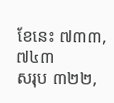ខែនេះ ៧៣៣,៧៤៣
សរុប ៣២២,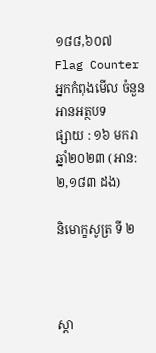១៨៨,៦០៧
Flag Counter
អ្នកកំពុងមើល ចំនួន
អានអត្ថបទ
ផ្សាយ : ១៦ មករា ឆ្នាំ២០២៣ (អាន: ២,១៨៣ ដង)

និមោក្ខសូត្រ ទី ២



ស្តា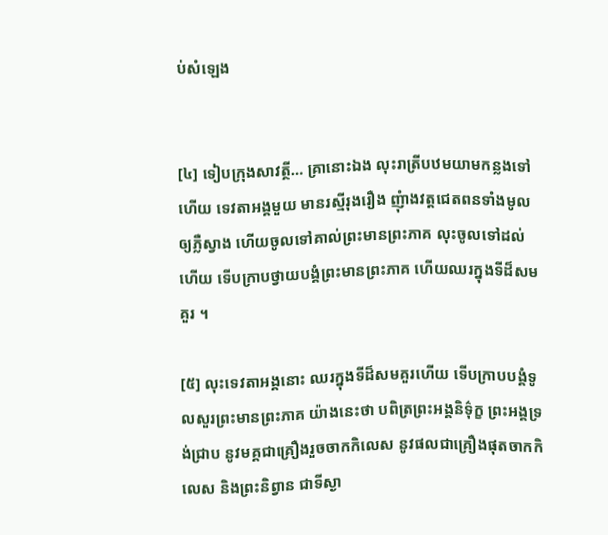ប់សំឡេង


[៤] ទៀបក្រុងសាវត្ថី… គ្រានោះឯង លុះរាត្រីបឋមយាមកន្លងទៅហើយ ទេវតាអង្គមួយ មានរស្មីរុងរឿង ញុំាងវត្តជេតពនទាំងមូល ឲ្យភ្លឺស្វាង ហើយចូលទៅគាល់ព្រះមានព្រះភាគ លុះចូលទៅដល់ហើយ ទើបក្រាបថ្វាយបង្គំព្រះមានព្រះភាគ ហើយឈរក្នុងទីដ៏សមគួរ ។

[៥] លុះទេវតាអង្គនោះ ឈរក្នុងទីដ៏សមគួរហើយ ទើបក្រាបបង្គំទូលសួរព្រះមានព្រះភាគ យ៉ាងនេះថា បពិត្រព្រះអង្គនិទ៌ុក្ខ ព្រះអង្គទ្រង់ជ្រាប នូវមគ្គជាគ្រឿងរួចចាកកិលេស នូវផលជាគ្រឿងផុតចាកកិលេស និងព្រះនិព្វាន ជាទីស្ងា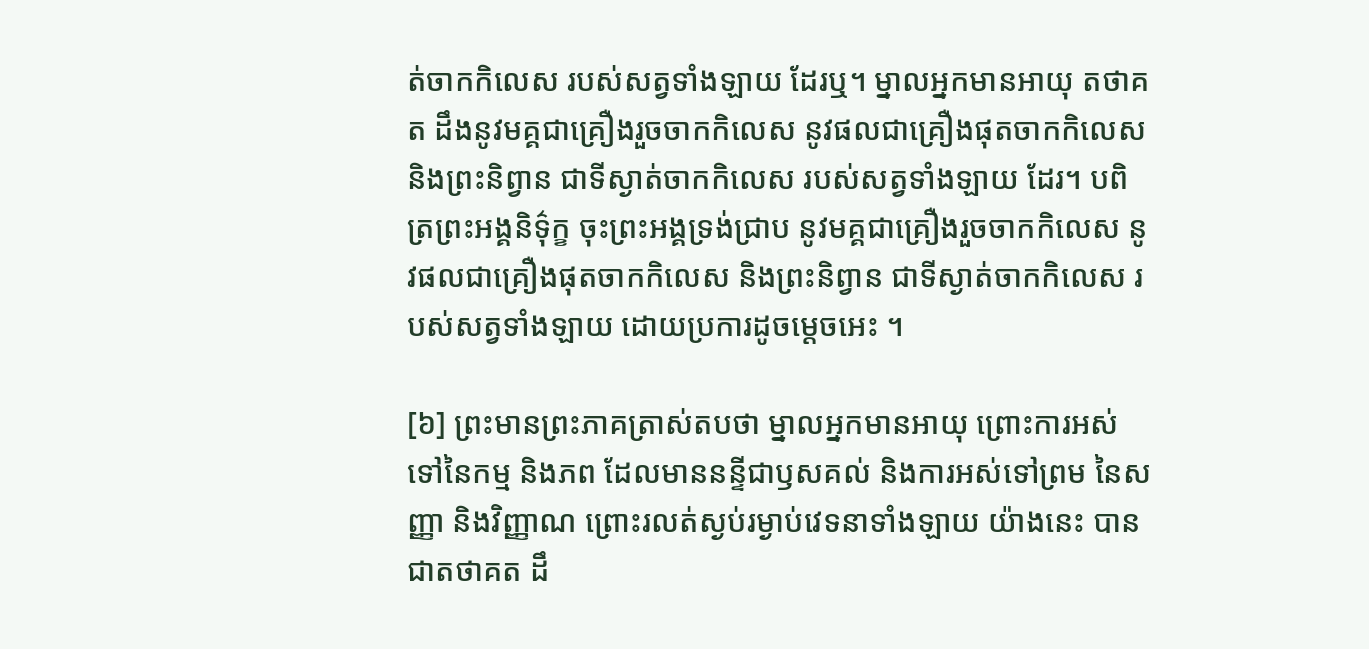ត់ចាកកិលេស របស់សត្វទាំងឡាយ ដែរឬ។ ម្នាលអ្នកមានអាយុ តថាគត ដឹងនូវមគ្គជាគ្រឿងរួចចាកកិលេស នូវផលជាគ្រឿងផុតចាកកិលេស និងព្រះនិព្វាន ជាទីស្ងាត់ចាកកិលេស របស់សត្វទាំងឡាយ ដែរ។ បពិត្រព្រះអង្គនិទ៌ុក្ខ ចុះព្រះអង្គទ្រង់ជ្រាប នូវមគ្គជាគ្រឿងរួចចាកកិលេស នូវផលជាគ្រឿងផុតចាកកិលេស និងព្រះនិព្វាន ជាទីស្ងាត់ចាកកិលេស របស់សត្វទាំងឡាយ ដោយប្រការដូចម្តេចអេះ ។

[៦] ព្រះមានព្រះភាគត្រាស់តបថា ម្នាលអ្នកមានអាយុ ព្រោះការអស់ទៅនៃកម្ម និងភព ដែលមាននន្ទីជាឫសគល់ និងការអស់ទៅព្រម នៃសញ្ញា និងវិញ្ញាណ ព្រោះរលត់ស្ងប់រម្ងាប់វេទនាទាំងឡាយ យ៉ាងនេះ បានជាតថាគត ដឹ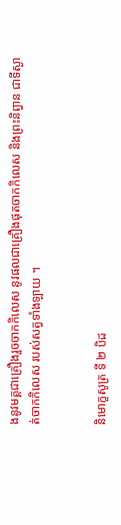ងនូវមគ្គជាគ្រឿងរួចចាកកិលេស នូវផលជាគ្រឿងផុតចាកកិលេស និងព្រះនិព្វាន ជាទីស្ងាត់ចាកកិលេស របស់សត្វទាំងឡាយ ។


និមោក្ខសូត្រ ទី ២ បិដ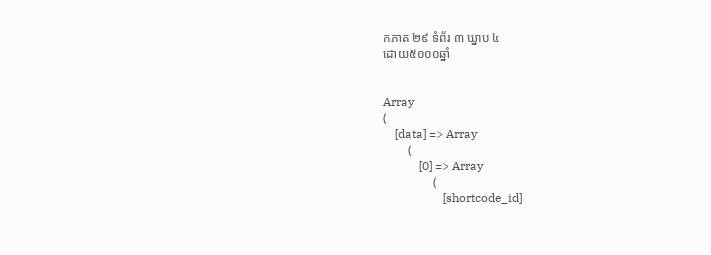កភាគ ២៩ ទំព័រ ៣ ឃ្នាប ៤
ដោយ៥០០០ឆ្នាំ


Array
(
    [data] => Array
        (
            [0] => Array
                (
                    [shortcode_id]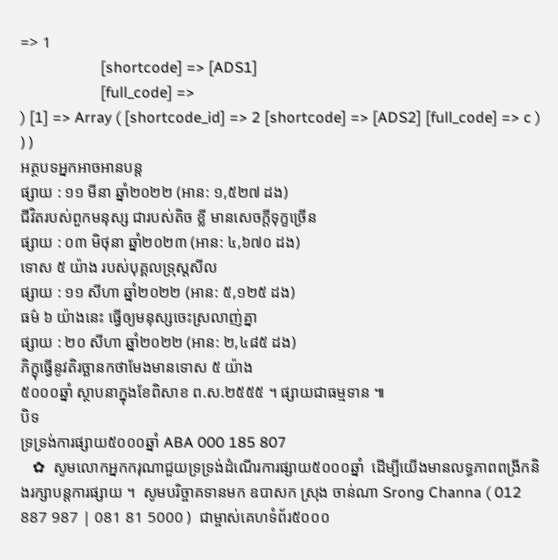=> 1
                    [shortcode] => [ADS1]
                    [full_code] =>
) [1] => Array ( [shortcode_id] => 2 [shortcode] => [ADS2] [full_code] => c ) ) )
អត្ថបទអ្នកអាចអានបន្ត
ផ្សាយ : ១១ មីនា ឆ្នាំ២០២២ (អាន: ១,៥២៧ ដង)
ជីវិតរបស់ពួកមនុស្ស ជារបស់តិច ខ្លី មានសេចក្តីទុក្ខច្រើន
ផ្សាយ : ០៣ មិថុនា ឆ្នាំ២០២៣ (អាន: ៤,៦៧០ ដង)
ទោស ៥ យ៉ាង របស់បុគ្គលទ្រុស្តសីល
ផ្សាយ : ១១ សីហា ឆ្នាំ២០២២ (អាន: ៥,១២៥ ដង)
ធម៌ ៦ យ៉ាងនេះ ធ្វើឲ្យមនុស្សចេះស្រលាញ់គ្នា
ផ្សាយ : ២០ សីហា ឆ្នាំ២០២២ (អាន: ២,៤៨៥ ដង)
ភិក្ខុធ្វើនូវតិរច្ឆានកថាមែងមានទោស ៥ យ៉ាង
៥០០០ឆ្នាំ ស្ថាបនាក្នុងខែពិសាខ ព.ស.២៥៥៥ ។ ផ្សាយជាធម្មទាន ៕
បិទ
ទ្រទ្រង់ការផ្សាយ៥០០០ឆ្នាំ ABA 000 185 807
   ✿  សូមលោកអ្នកករុណាជួយទ្រទ្រង់ដំណើរការផ្សាយ៥០០០ឆ្នាំ  ដើម្បីយើងមានលទ្ធភាពពង្រីកនិងរក្សាបន្តការផ្សាយ ។  សូមបរិច្ចាគទានមក ឧបាសក ស្រុង ចាន់ណា Srong Channa ( 012 887 987 | 081 81 5000 )  ជាម្ចាស់គេហទំព័រ៥០០០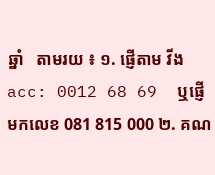ឆ្នាំ   តាមរយ ៖ ១. ផ្ញើតាម វីង acc: 0012 68 69  ឬផ្ញើមកលេខ 081 815 000 ២. គណ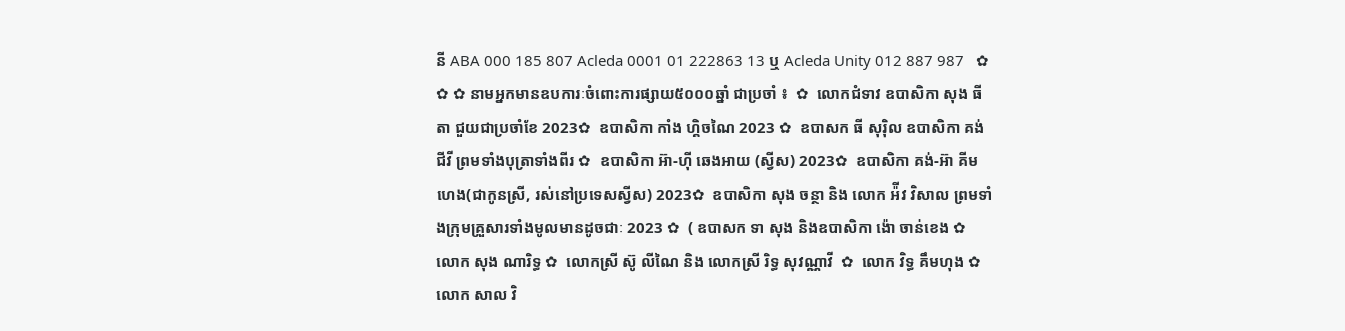នី ABA 000 185 807 Acleda 0001 01 222863 13 ឬ Acleda Unity 012 887 987   ✿ ✿ ✿ នាមអ្នកមានឧបការៈចំពោះការផ្សាយ៥០០០ឆ្នាំ ជាប្រចាំ ៖  ✿  លោកជំទាវ ឧបាសិកា សុង ធីតា ជួយជាប្រចាំខែ 2023✿  ឧបាសិកា កាំង ហ្គិចណៃ 2023 ✿  ឧបាសក ធី សុរ៉ិល ឧបាសិកា គង់ ជីវី ព្រមទាំងបុត្រាទាំងពីរ ✿  ឧបាសិកា អ៊ា-ហុី ឆេងអាយ (ស្វីស) 2023✿  ឧបាសិកា គង់-អ៊ា គីមហេង(ជាកូនស្រី, រស់នៅប្រទេសស្វីស) 2023✿  ឧបាសិកា សុង ចន្ថា និង លោក អ៉ីវ វិសាល ព្រមទាំងក្រុមគ្រួសារទាំងមូលមានដូចជាៈ 2023 ✿  ( ឧបាសក ទា សុង និងឧបាសិកា ង៉ោ ចាន់ខេង ✿  លោក សុង ណារិទ្ធ ✿  លោកស្រី ស៊ូ លីណៃ និង លោកស្រី រិទ្ធ សុវណ្ណាវី  ✿  លោក វិទ្ធ គឹមហុង ✿  លោក សាល វិ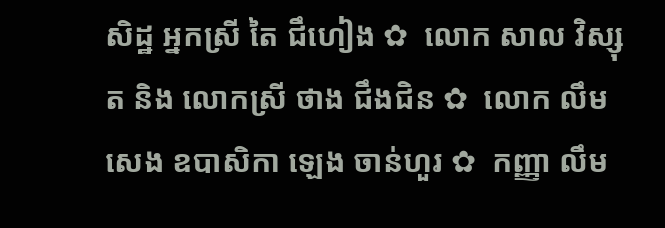សិដ្ឋ អ្នកស្រី តៃ ជឹហៀង ✿  លោក សាល វិស្សុត និង លោកស្រី ថាង ជឹងជិន ✿  លោក លឹម សេង ឧបាសិកា ឡេង ចាន់ហួរ ✿  កញ្ញា លឹម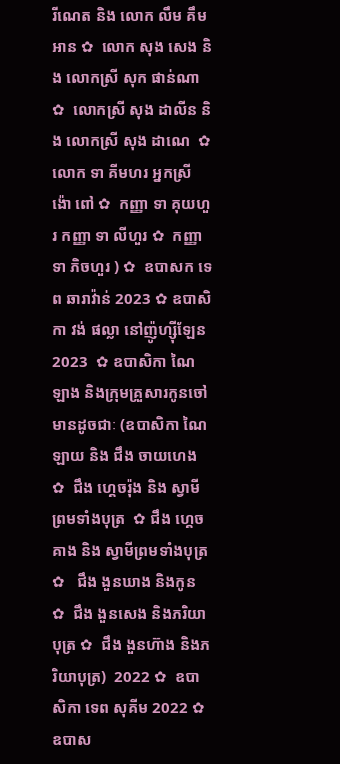រីណេត និង លោក លឹម គឹមអាន ✿  លោក សុង សេង និង លោកស្រី សុក ផាន់ណា ✿  លោកស្រី សុង ដាលីន និង លោកស្រី សុង ដាណេ  ✿  លោក ទា គីមហរ អ្នកស្រី ង៉ោ ពៅ ✿  កញ្ញា ទា គុយហួរ កញ្ញា ទា លីហួរ ✿  កញ្ញា ទា ភិចហួរ ) ✿  ឧបាសក ទេព ឆារាវ៉ាន់ 2023 ✿ ឧបាសិកា វង់ ផល្លា នៅញ៉ូហ្ស៊ីឡែន 2023  ✿ ឧបាសិកា ណៃ ឡាង និងក្រុមគ្រួសារកូនចៅ មានដូចជាៈ (ឧបាសិកា ណៃ ឡាយ និង ជឹង ចាយហេង  ✿  ជឹង ហ្គេចរ៉ុង និង ស្វាមីព្រមទាំងបុត្រ  ✿ ជឹង ហ្គេចគាង និង ស្វាមីព្រមទាំងបុត្រ ✿   ជឹង ងួនឃាង និងកូន  ✿  ជឹង ងួនសេង និងភរិយាបុត្រ ✿  ជឹង ងួនហ៊ាង និងភរិយាបុត្រ)  2022 ✿  ឧបាសិកា ទេព សុគីម 2022 ✿  ឧបាស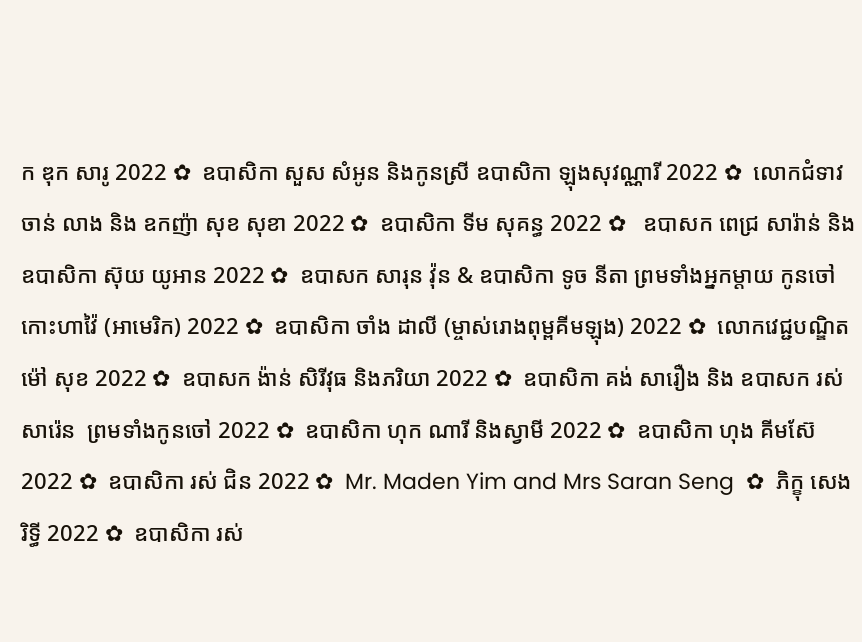ក ឌុក សារូ 2022 ✿  ឧបាសិកា សួស សំអូន និងកូនស្រី ឧបាសិកា ឡុងសុវណ្ណារី 2022 ✿  លោកជំទាវ ចាន់ លាង និង ឧកញ៉ា សុខ សុខា 2022 ✿  ឧបាសិកា ទីម សុគន្ធ 2022 ✿   ឧបាសក ពេជ្រ សារ៉ាន់ និង ឧបាសិកា ស៊ុយ យូអាន 2022 ✿  ឧបាសក សារុន វ៉ុន & ឧបាសិកា ទូច នីតា ព្រមទាំងអ្នកម្តាយ កូនចៅ កោះហាវ៉ៃ (អាមេរិក) 2022 ✿  ឧបាសិកា ចាំង ដាលី (ម្ចាស់រោងពុម្ពគីមឡុង) 2022 ✿  លោកវេជ្ជបណ្ឌិត ម៉ៅ សុខ 2022 ✿  ឧបាសក ង៉ាន់ សិរីវុធ និងភរិយា 2022 ✿  ឧបាសិកា គង់ សារឿង និង ឧបាសក រស់ សារ៉េន  ព្រមទាំងកូនចៅ 2022 ✿  ឧបាសិកា ហុក ណារី និងស្វាមី 2022 ✿  ឧបាសិកា ហុង គីមស៊ែ 2022 ✿  ឧបាសិកា រស់ ជិន 2022 ✿  Mr. Maden Yim and Mrs Saran Seng  ✿  ភិក្ខុ សេង រិទ្ធី 2022 ✿  ឧបាសិកា រស់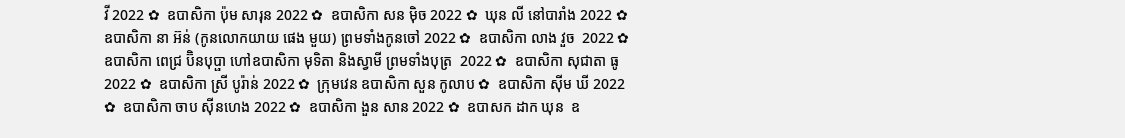វី 2022 ✿  ឧបាសិកា ប៉ុម សារុន 2022 ✿  ឧបាសិកា សន ម៉ិច 2022 ✿  ឃុន លី នៅបារាំង 2022 ✿  ឧបាសិកា នា អ៊ន់ (កូនលោកយាយ ផេង មួយ) ព្រមទាំងកូនចៅ 2022 ✿  ឧបាសិកា លាង វួច  2022 ✿  ឧបាសិកា ពេជ្រ ប៊ិនបុប្ផា ហៅឧបាសិកា មុទិតា និងស្វាមី ព្រមទាំងបុត្រ  2022 ✿  ឧបាសិកា សុជាតា ធូ  2022 ✿  ឧបាសិកា ស្រី បូរ៉ាន់ 2022 ✿  ក្រុមវេន ឧបាសិកា សួន កូលាប ✿  ឧបាសិកា ស៊ីម ឃី 2022 ✿  ឧបាសិកា ចាប ស៊ីនហេង 2022 ✿  ឧបាសិកា ងួន សាន 2022 ✿  ឧបាសក ដាក ឃុន  ឧ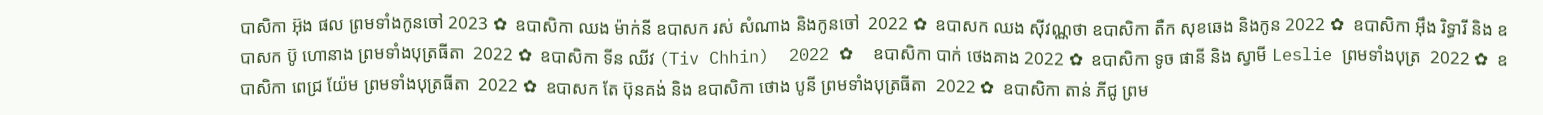បាសិកា អ៊ុង ផល ព្រមទាំងកូនចៅ 2023 ✿  ឧបាសិកា ឈង ម៉ាក់នី ឧបាសក រស់ សំណាង និងកូនចៅ  2022 ✿  ឧបាសក ឈង សុីវណ្ណថា ឧបាសិកា តឺក សុខឆេង និងកូន 2022 ✿  ឧបាសិកា អុឹង រិទ្ធារី និង ឧបាសក ប៊ូ ហោនាង ព្រមទាំងបុត្រធីតា  2022 ✿  ឧបាសិកា ទីន ឈីវ (Tiv Chhin)  2022 ✿  ឧបាសិកា បាក់ ថេងគាង 2022 ✿  ឧបាសិកា ទូច ផានី និង ស្វាមី Leslie ព្រមទាំងបុត្រ  2022 ✿  ឧបាសិកា ពេជ្រ យ៉ែម ព្រមទាំងបុត្រធីតា  2022 ✿  ឧបាសក តែ ប៊ុនគង់ និង ឧបាសិកា ថោង បូនី ព្រមទាំងបុត្រធីតា  2022 ✿  ឧបាសិកា តាន់ ភីជូ ព្រម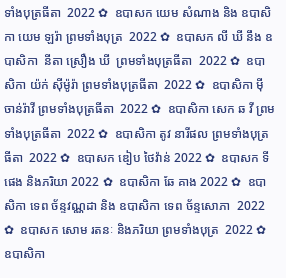ទាំងបុត្រធីតា  2022 ✿  ឧបាសក យេម សំណាង និង ឧបាសិកា យេម ឡរ៉ា ព្រមទាំងបុត្រ  2022 ✿  ឧបាសក លី ឃី នឹង ឧបាសិកា  នីតា ស្រឿង ឃី  ព្រមទាំងបុត្រធីតា  2022 ✿  ឧបាសិកា យ៉ក់ សុីម៉ូរ៉ា ព្រមទាំងបុត្រធីតា  2022 ✿  ឧបាសិកា មុី ចាន់រ៉ាវី ព្រមទាំងបុត្រធីតា  2022 ✿  ឧបាសិកា សេក ឆ វី ព្រមទាំងបុត្រធីតា  2022 ✿  ឧបាសិកា តូវ នារីផល ព្រមទាំងបុត្រធីតា  2022 ✿  ឧបាសក ឌៀប ថៃវ៉ាន់ 2022 ✿  ឧបាសក ទី ផេង និងភរិយា 2022 ✿  ឧបាសិកា ឆែ គាង 2022 ✿  ឧបាសិកា ទេព ច័ន្ទវណ្ណដា និង ឧបាសិកា ទេព ច័ន្ទសោភា  2022 ✿  ឧបាសក សោម រតនៈ និងភរិយា ព្រមទាំងបុត្រ  2022 ✿  ឧបាសិកា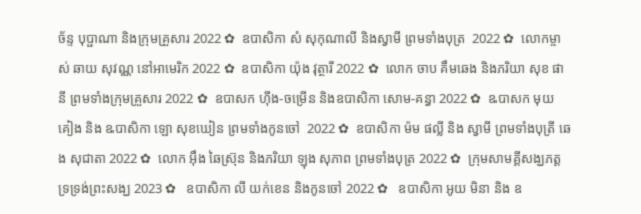ច័ន្ទ បុប្ផាណា និងក្រុមគ្រួសារ 2022 ✿  ឧបាសិកា សំ សុកុណាលី និងស្វាមី ព្រមទាំងបុត្រ  2022 ✿  លោកម្ចាស់ ឆាយ សុវណ្ណ នៅអាមេរិក 2022 ✿  ឧបាសិកា យ៉ុង វុត្ថារី 2022 ✿  លោក ចាប គឹមឆេង និងភរិយា សុខ ផានី ព្រមទាំងក្រុមគ្រួសារ 2022 ✿  ឧបាសក ហ៊ីង-ចម្រើន និងឧបាសិកា សោម-គន្ធា 2022 ✿  ឩបាសក មុយ គៀង និង ឩបាសិកា ឡោ សុខឃៀន ព្រមទាំងកូនចៅ  2022 ✿  ឧបាសិកា ម៉ម ផល្លី និង ស្វាមី ព្រមទាំងបុត្រី ឆេង សុជាតា 2022 ✿  លោក អ៊ឹង ឆៃស្រ៊ុន និងភរិយា ឡុង សុភាព ព្រមទាំងបុត្រ 2022 ✿  ក្រុមសាមគ្គីសង្ឃភត្តទ្រទ្រង់ព្រះសង្ឃ 2023 ✿   ឧបាសិកា លី យក់ខេន និងកូនចៅ 2022 ✿   ឧបាសិកា អូយ មិនា និង ឧ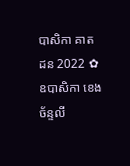បាសិកា គាត ដន 2022 ✿  ឧបាសិកា ខេង ច័ន្ទលី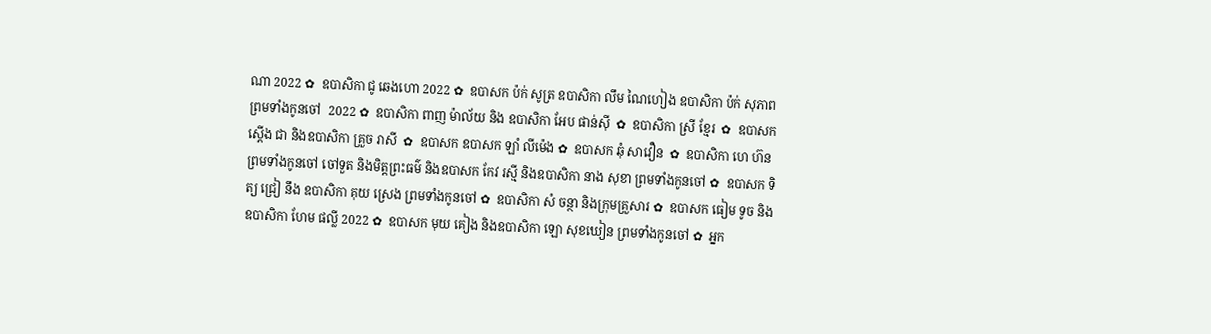ណា 2022 ✿  ឧបាសិកា ជូ ឆេងហោ 2022 ✿  ឧបាសក ប៉ក់ សូត្រ ឧបាសិកា លឹម ណៃហៀង ឧបាសិកា ប៉ក់ សុភាព ព្រមទាំងកូនចៅ  2022 ✿  ឧបាសិកា ពាញ ម៉ាល័យ និង ឧបាសិកា អែប ផាន់ស៊ី  ✿  ឧបាសិកា ស្រី ខ្មែរ  ✿  ឧបាសក ស្តើង ជា និងឧបាសិកា គ្រួច រាសី  ✿  ឧបាសក ឧបាសក ឡាំ លីម៉េង ✿  ឧបាសក ឆុំ សាវឿន  ✿  ឧបាសិកា ហេ ហ៊ន ព្រមទាំងកូនចៅ ចៅទួត និងមិត្តព្រះធម៌ និងឧបាសក កែវ រស្មី និងឧបាសិកា នាង សុខា ព្រមទាំងកូនចៅ ✿  ឧបាសក ទិត្យ ជ្រៀ នឹង ឧបាសិកា គុយ ស្រេង ព្រមទាំងកូនចៅ ✿  ឧបាសិកា សំ ចន្ថា និងក្រុមគ្រួសារ ✿  ឧបាសក ធៀម ទូច និង ឧបាសិកា ហែម ផល្លី 2022 ✿  ឧបាសក មុយ គៀង និងឧបាសិកា ឡោ សុខឃៀន ព្រមទាំងកូនចៅ ✿  អ្នក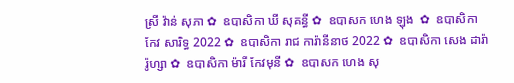ស្រី វ៉ាន់ សុភា ✿  ឧបាសិកា ឃី សុគន្ធី ✿  ឧបាសក ហេង ឡុង  ✿  ឧបាសិកា កែវ សារិទ្ធ 2022 ✿  ឧបាសិកា រាជ ការ៉ានីនាថ 2022 ✿  ឧបាសិកា សេង ដារ៉ារ៉ូហ្សា ✿  ឧបាសិកា ម៉ារី កែវមុនី ✿  ឧបាសក ហេង សុ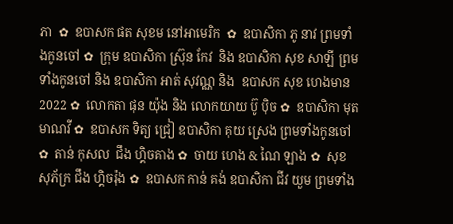ភា  ✿  ឧបាសក ផត សុខម នៅអាមេរិក  ✿  ឧបាសិកា ភូ នាវ ព្រមទាំងកូនចៅ ✿  ក្រុម ឧបាសិកា ស្រ៊ុន កែវ  និង ឧបាសិកា សុខ សាឡី ព្រមទាំងកូនចៅ និង ឧបាសិកា អាត់ សុវណ្ណ និង  ឧបាសក សុខ ហេងមាន 2022 ✿  លោកតា ផុន យ៉ុង និង លោកយាយ ប៊ូ ប៉ិច ✿  ឧបាសិកា មុត មាណវី ✿  ឧបាសក ទិត្យ ជ្រៀ ឧបាសិកា គុយ ស្រេង ព្រមទាំងកូនចៅ ✿  តាន់ កុសល  ជឹង ហ្គិចគាង ✿  ចាយ ហេង & ណៃ ឡាង ✿  សុខ សុភ័ក្រ ជឹង ហ្គិចរ៉ុង ✿  ឧបាសក កាន់ គង់ ឧបាសិកា ជីវ យួម ព្រមទាំង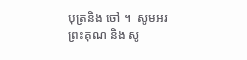បុត្រនិង ចៅ ។  សូមអរព្រះគុណ និង សូ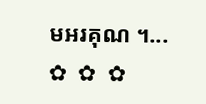មអរគុណ ។...       ✿  ✿  ✿